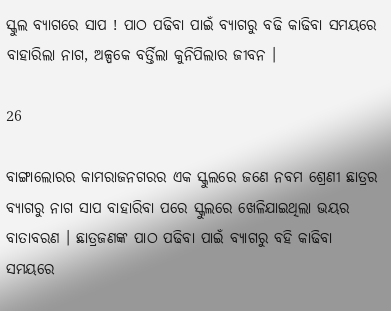ସ୍କୁଲ ବ୍ୟାଗରେ ସାପ ! ପାଠ ପଢିବା ପାଇଁ ବ୍ୟାଗରୁ ବଢି କାଢିବା ସମୟରେ ବାହାରିଲା ନାଗ, ଅଳ୍ପକେ ବର୍ତ୍ତିଲା କୁନିପିଲାର ଜୀବନ ।

26

ବାଙ୍ଗାଲୋରର କାମରାଜନଗରର ଏକ ସ୍କୁଲରେ ଜଣେ ନବମ ଶ୍ରେଣୀ ଛାତ୍ରର ବ୍ୟାଗରୁ ନାଗ ସାପ ବାହାରିବା ପରେ ସ୍କୁଲରେ ଖେଳିଯାଇଥିଲା ଭୟର ବାତାବରଣ । ଛାତ୍ରଜଣଙ୍କ ପାଠ ପଢିବା ପାଇଁ ବ୍ୟାଗରୁ ବହି କାଢିବା ସମୟରେ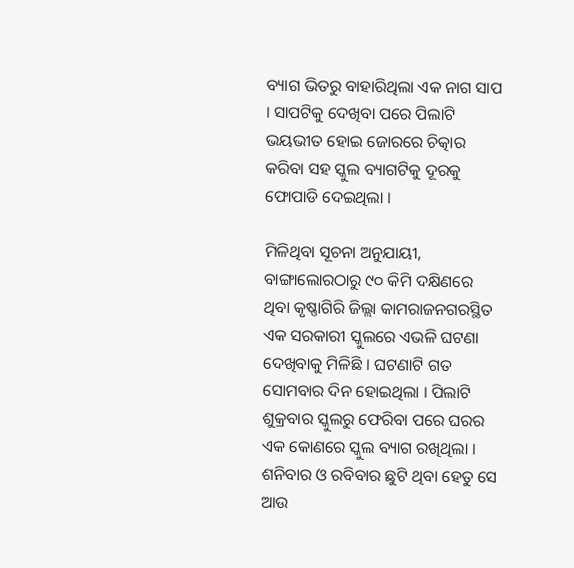ବ୍ୟାଗ ଭିତରୁ ବାହାରିଥିଲା ଏକ ନାଗ ସାପ । ସାପଟିକୁ ଦେଖିବା ପରେ ପିଲାଟି ଭୟଭୀତ ହୋଇ ଜୋରରେ ଚିତ୍କାର କରିବା ସହ ସ୍କୁଲ ବ୍ୟାଗଟିକୁ ଦୂରକୁ ଫୋପାଡି ଦେଇଥିଲା ।

ମିଳିଥିବା ସୂଚନା ଅନୁଯାୟୀ, ବାଙ୍ଗାଲୋରଠାରୁ ୯୦ କିମି ଦକ୍ଷିଣରେ ଥିବା କୃଷ୍ଣାଗିରି ଜିଲ୍ଲା କାମରାଜନଗରସ୍ଥିତ ଏକ ସରକାରୀ ସ୍କୁଲରେ ଏଭଳି ଘଟଣା ଦେଖିବାକୁ ମିଳିଛି । ଘଟଣାଟି ଗତ ସୋମବାର ଦିନ ହୋଇଥିଲା । ପିଲାଟି ଶୁକ୍ରବାର ସ୍କୁଲରୁ ଫେରିବା ପରେ ଘରର ଏକ କୋଣରେ ସ୍କୁଲ ବ୍ୟାଗ ରଖିଥିଲା । ଶନିବାର ଓ ରବିବାର ଛୁଟି ଥିବା ହେତୁ ସେ ଆଉ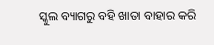ସ୍କୁଲ ବ୍ୟାଗରୁ ବହି ଖାତା ବାହାର କରି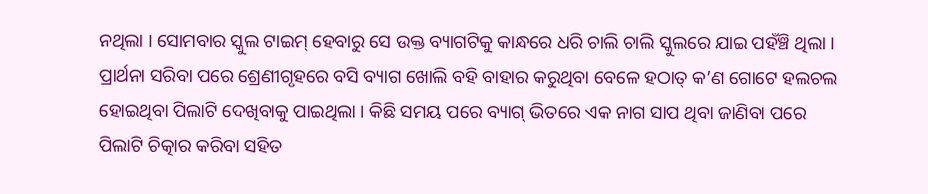ନଥିଲା । ସୋମବାର ସ୍କୁଲ ଟାଇମ୍ ହେବାରୁ ସେ ଉକ୍ତ ବ୍ୟାଗଟିକୁ କାନ୍ଧରେ ଧରି ଚାଲି ଚାଲି ସ୍କୁଲରେ ଯାଇ ପହଁଞ୍ଚି ଥିଲା । ପ୍ରାର୍ଥନା ସରିବା ପରେ ଶ୍ରେଣୀଗୃହରେ ବସି ବ୍ୟାଗ ଖୋଲି ବହି ବାହାର କରୁଥିବା ବେଳେ ହଠାତ୍ କ’ଣ ଗୋଟେ ହଲଚଲ ହୋଇଥିବା ପିଲାଟି ଦେଖିବାକୁ ପାଇଥିଲା । କିଛି ସମୟ ପରେ ବ୍ୟାଗ୍ ଭିତରେ ଏକ ନାଗ ସାପ ଥିବା ଜାଣିବା ପରେ ପିଲାଟି ଚିତ୍କାର କରିବା ସହିତ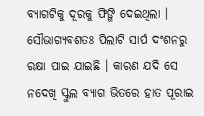ବ୍ୟାଗଟିକୁ ଦୂରକୁ ଫିଙ୍ଗି ଦେଇଥିଲା । ସୌଭାଗ୍ୟବଶତଃ ପିଲାଟି ସାର୍ପ ଦଂଶନରୁ ରକ୍ଷା ପାଇ ଯାଇଛି । କାରଣ ଯଦି ସେ ନଦେଖି ସ୍କୁଲ ବ୍ୟାଗ ଭିତରେ ହାତ ପୂରାଇ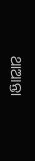ଥାଆନ୍ତା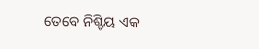ତେବେ ନିଶ୍ଚିୟ ଏକ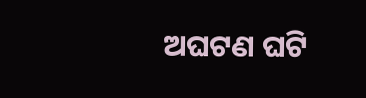ଅଘଟଣ ଘଟି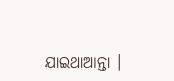ଯାଇଥାଆନ୍ତା ।